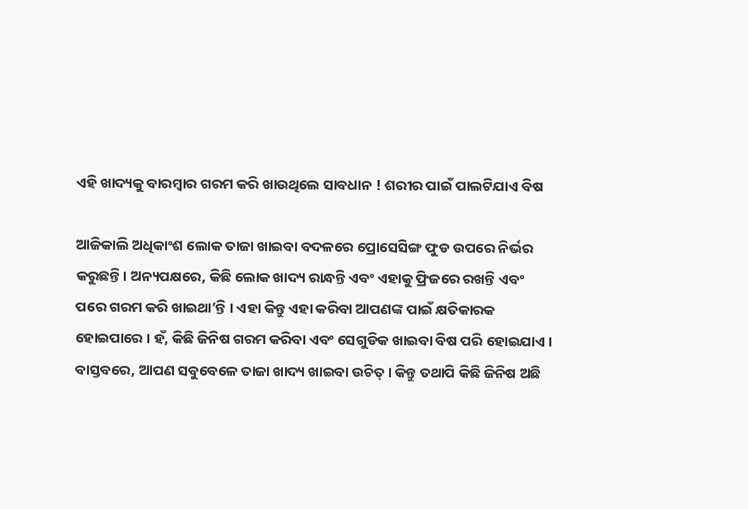ଏହି ଖାଦ୍ୟକୁ ବାରମ୍ବାର ଗରମ କରି ଖାଉଥିଲେ ସାବଧାନ ! ଶରୀର ପାଇଁ ପାଲଟିଯାଏ ବିଷ

ଆଜିକାଲି ଅଧିକାଂଶ ଲୋକ ତାଜା ଖାଇବା ବଦଳରେ ପ୍ରୋସେସିଙ୍ଗ ଫୁଡ ଉପରେ ନିର୍ଭର କରୁଛନ୍ତି। ଅନ୍ୟପକ୍ଷରେ, କିଛି ଲୋକ ଖାଦ୍ୟ ରାନ୍ଧନ୍ତି ଏବଂ ଏହାକୁ ଫ୍ରିଜରେ ରଖନ୍ତି ଏବଂ ପରେ ଗରମ କରି ଖାଇଥା’ନ୍ତି । ଏହା କିନ୍ତୁ ଏହା କରିବା ଆପଣଙ୍କ ପାଇଁ କ୍ଷତିକାରକ ହୋଇପାରେ । ହଁ, କିଛି ଜିନିଷ ଗରମ କରିବା ଏବଂ ସେଗୁଡିକ ଖାଇବା ବିଷ ପରି ହୋଇଯାଏ । ବାସ୍ତବରେ, ଆପଣ ସବୁବେଳେ ତାଜା ଖାଦ୍ୟ ଖାଇବା ଉଚିତ୍ । କିନ୍ତୁ ତଥାପି କିଛି ଜିନିଷ ଅଛି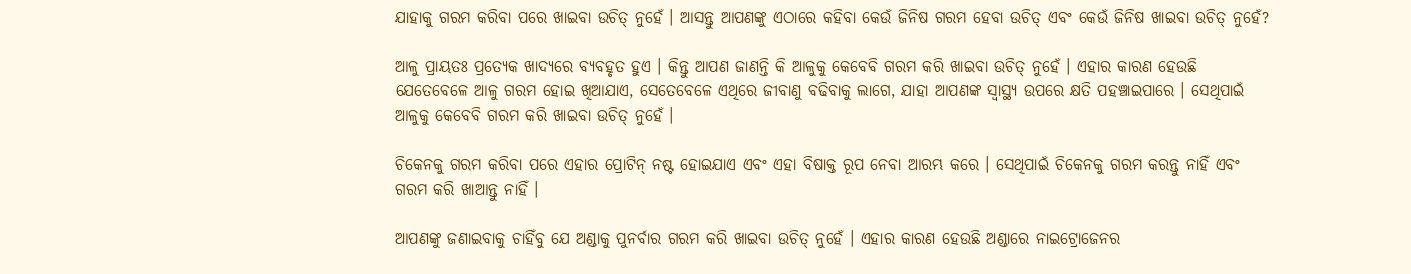ଯାହାକୁ ଗରମ କରିବା ପରେ ଖାଇବା ଉଚିତ୍ ନୁହେଁ । ଆସନ୍ତୁ ଆପଣଙ୍କୁ ଏଠାରେ କହିବା କେଉଁ ଜିନିଷ ଗରମ ହେବା ଉଚିତ୍ ଏବଂ କେଉଁ ଜିନିଷ ଖାଇବା ଉଚିତ୍ ନୁହେଁ?

ଆଳୁ ପ୍ରାୟତଃ ପ୍ରତ୍ୟେକ ଖାଦ୍ୟରେ ବ୍ୟବହୃତ ହୁଏ । କିନ୍ତୁ ଆପଣ ଜାଣନ୍ତି କି ଆଳୁକୁ କେବେବି ଗରମ କରି ଖାଇବା ଉଚିତ୍ ନୁହେଁ । ଏହାର କାରଣ ହେଉଛି ଯେତେବେଳେ ଆଳୁ ଗରମ ହୋଇ ଖିଆଯାଏ, ସେତେବେଳେ ଏଥିରେ ଜୀବାଣୁ ବଢିବାକୁ ଲାଗେ, ଯାହା ଆପଣଙ୍କ ସ୍ୱାସ୍ଥ୍ୟ ଉପରେ କ୍ଷତି ପହଞ୍ଚାଇପାରେ । ସେଥିପାଇଁ ଆଳୁକୁ କେବେବି ଗରମ କରି ଖାଇବା ଉଚିତ୍ ନୁହେଁ ।

ଚିକେନକୁ ଗରମ କରିବା ପରେ ଏହାର ପ୍ରୋଟିନ୍ ନଷ୍ଟ ହୋଇଯାଏ ଏବଂ ଏହା ବିଷାକ୍ତ ରୂପ ନେବା ଆରମ୍ଭ କରେ । ସେଥିପାଇଁ ଚିକେନକୁ ଗରମ କରନ୍ତୁ ନାହିଁ ଏବଂ ଗରମ କରି ଖାଆନ୍ତୁ ନାହିଁ ।

ଆପଣଙ୍କୁ ଜଣାଇବାକୁ ଚାହିଁବୁ ଯେ ଅଣ୍ଡାକୁ ପୁନର୍ବାର ଗରମ କରି ଖାଇବା ଉଚିତ୍ ନୁହେଁ । ଏହାର କାରଣ ହେଉଛି ଅଣ୍ଡାରେ ନାଇଟ୍ରୋଜେନର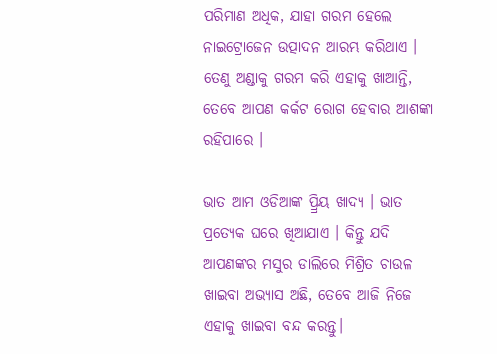ପରିମାଣ ଅଧିକ, ଯାହା ଗରମ ହେଲେ ନାଇଟ୍ରୋଜେନ ଉତ୍ପାଦନ ଆରମ୍ଭ କରିଥାଏ । ତେଣୁ ଅଣ୍ଡାକୁ ଗରମ କରି ଏହାକୁ ଖାଆନ୍ତି, ତେବେ ଆପଣ କର୍କଟ ରୋଗ ହେବାର ଆଶଙ୍କା ରହିପାରେ ।

ଭାତ ଆମ ଓଡିଆଙ୍କ ପ୍ର୍ରିୟ ଖାଦ୍ୟ । ଭାତ ପ୍ରତ୍ୟେକ ଘରେ ଖିଆଯାଏ । କିନ୍ତୁ ଯଦି ଆପଣଙ୍କର ମସୁର ଡାଲିରେ ମିଶ୍ରିତ ଚାଉଳ ଖାଇବା ଅଭ୍ୟାସ ଅଛି, ତେବେ ଆଜି ନିଜେ ଏହାକୁ ଖାଇବା ବନ୍ଦ କରନ୍ତୁ।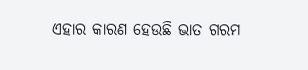ଏହାର କାରଣ ହେଉଛି ଭାତ ଗରମ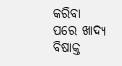କରିବା ପରେ ଖାଦ୍ୟ ବିଷାକ୍ତ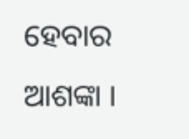ହେବାର ଆଶଙ୍କା ।